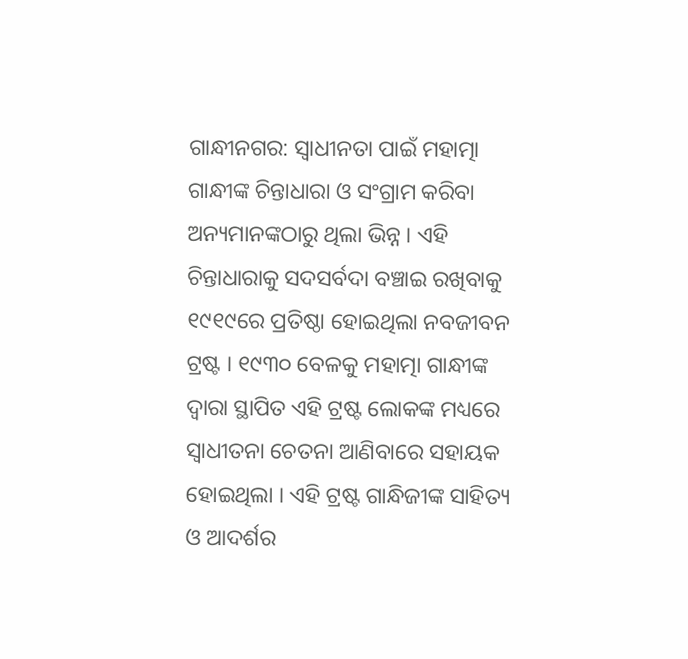ଗାନ୍ଧୀନଗର: ସ୍ବାଧୀନତା ପାଇଁ ମହାତ୍ମା ଗାନ୍ଧୀଙ୍କ ଚିନ୍ତାଧାରା ଓ ସଂଗ୍ରାମ କରିବା ଅନ୍ୟମାନଙ୍କଠାରୁ ଥିଲା ଭିନ୍ନ । ଏହି ଚିନ୍ତାଧାରାକୁ ସଦସର୍ବଦା ବଞ୍ଚାଇ ରଖିବାକୁ ୧୯୧୯ରେ ପ୍ରତିଷ୍ଠା ହୋଇଥିଲା ନବଜୀବନ ଟ୍ରଷ୍ଟ । ୧୯୩୦ ବେଳକୁ ମହାତ୍ମା ଗାନ୍ଧୀଙ୍କ ଦ୍ବାରା ସ୍ଥାପିତ ଏହି ଟ୍ରଷ୍ଟ ଲୋକଙ୍କ ମଧ୍ୟରେ ସ୍ବାଧୀତନା ଚେତନା ଆଣିବାରେ ସହାୟକ ହୋଇଥିଲା । ଏହି ଟ୍ରଷ୍ଟ ଗାନ୍ଧିଜୀଙ୍କ ସାହିତ୍ୟ ଓ ଆଦର୍ଶର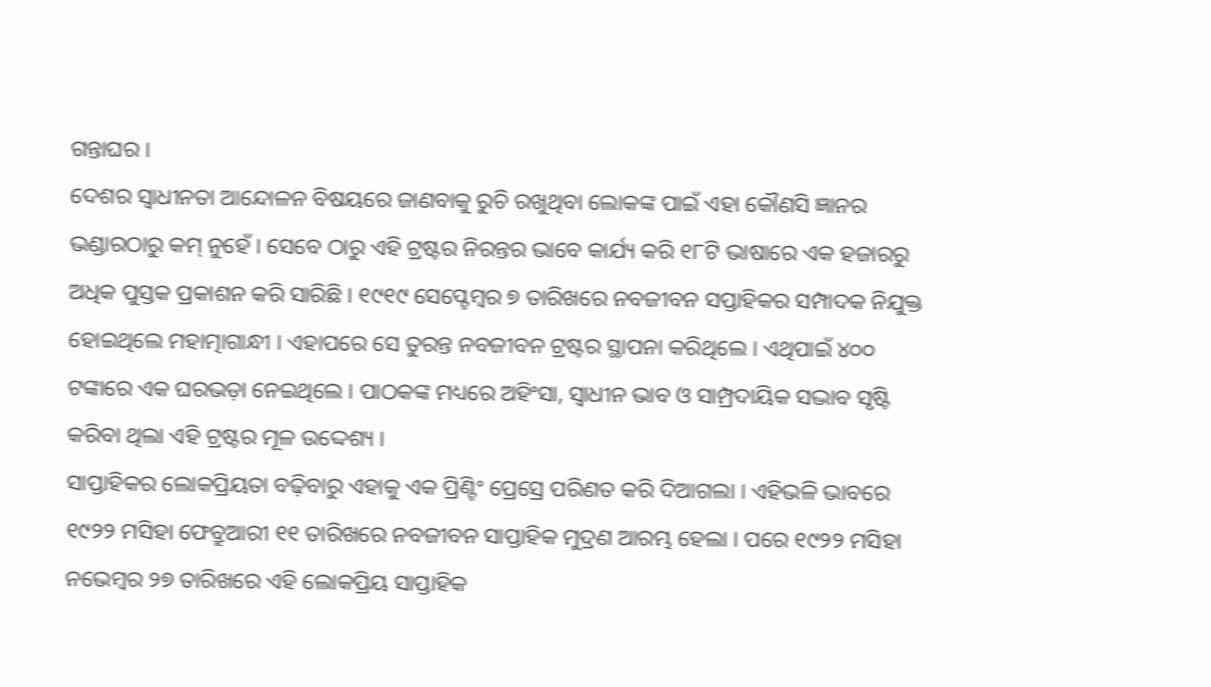ଗନ୍ତାଘର ।
ଦେଶର ସ୍ବାଧୀନତା ଆନ୍ଦୋଳନ ବିଷୟରେ ଜାଣବାକୁ ରୁଚି ରଖୁଥିବା ଲୋକଙ୍କ ପାଇଁ ଏହା କୌଣସି ଜ୍ଞାନର ଭଣ୍ଡାରଠାରୁ କମ୍ ନୁହେଁ । ସେବେ ଠାରୁ ଏହି ଟ୍ରଷ୍ଟର ନିରନ୍ତର ଭାବେ କାର୍ଯ୍ୟ କରି ୧୮ଟି ଭାଷାରେ ଏକ ହଜାରରୁ ଅଧିକ ପୁସ୍ତକ ପ୍ରକାଶନ କରି ସାରିଛି । ୧୯୧୯ ସେପ୍ଟେମ୍ବର ୭ ତାରିଖରେ ନବଜୀବନ ସପ୍ତାହିକର ସମ୍ପାଦକ ନିଯୁକ୍ତ ହୋଇଥିଲେ ମହାତ୍ମାଗାନ୍ଧୀ । ଏହାପରେ ସେ ତୁରନ୍ତ ନବଜୀବନ ଟ୍ରଷ୍ଟର ସ୍ଥାପନା କରିଥିଲେ । ଏଥିପାଇଁ ୪୦୦ ଟଙ୍କାରେ ଏକ ଘରଭଡ଼ା ନେଇଥିଲେ । ପାଠକଙ୍କ ମଧ୍ୟରେ ଅହିଂସା, ସ୍ବାଧୀନ ଭାବ ଓ ସାମ୍ପ୍ରଦାୟିକ ସଦ୍ଭାବ ସୃଷ୍ଟି କରିବା ଥିଲା ଏହି ଟ୍ରଷ୍ଟର ମୂଳ ଉଦ୍ଦେଶ୍ୟ ।
ସାପ୍ତାହିକର ଲୋକପ୍ରିୟତା ବଢ଼ିବାରୁ ଏହାକୁ ଏକ ପ୍ରିଣ୍ଟିଂ ପ୍ରେସ୍ରେ ପରିଣତ କରି ଦିଆଗଲା । ଏହିଭଳି ଭାବରେ ୧୯୨୨ ମସିହା ଫେବ୍ରୁଆରୀ ୧୧ ତାରିଖରେ ନବଜୀବନ ସାପ୍ତାହିକ ମୁଦ୍ରଣ ଆରମ୍ଭ ହେଲା । ପରେ ୧୯୨୨ ମସିହା ନଭେମ୍ବର ୨୭ ତାରିଖରେ ଏହି ଲୋକପ୍ରିୟ ସାପ୍ତାହିକ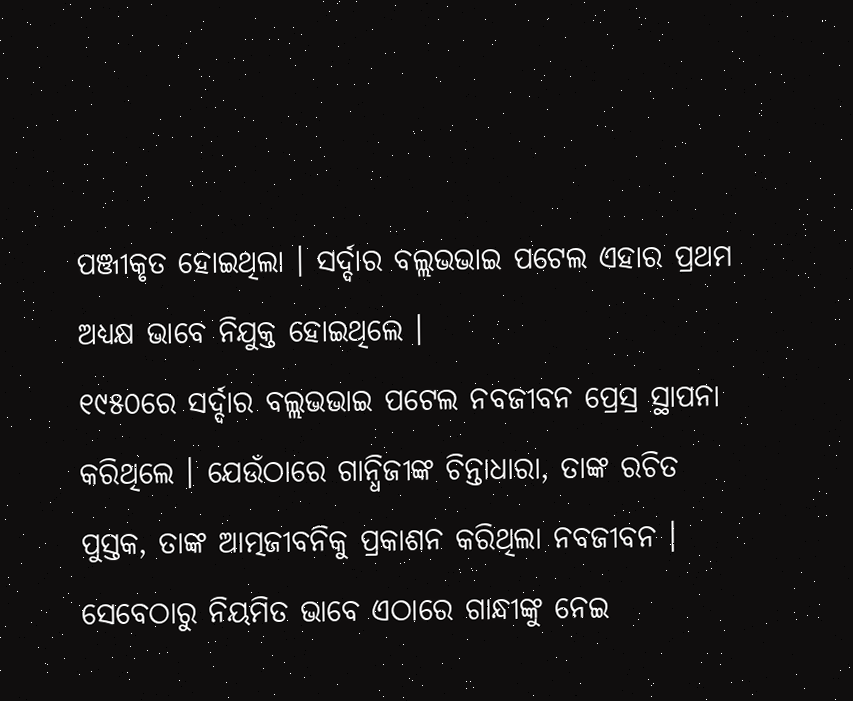ପଞ୍ଜୀକୃତ ହୋଇଥିଲା । ସର୍ଦ୍ଦାର ବଲ୍ଲଭଭାଇ ପଟେଲ ଏହାର ପ୍ରଥମ ଅଧ୍ୟକ୍ଷ ଭାବେ ନିଯୁକ୍ତ ହୋଇଥିଲେ ।
୧୯୫୦ରେ ସର୍ଦ୍ଦାର ବଲ୍ଲଭଭାଇ ପଟେଲ ନବଜୀବନ ପ୍ରେସ୍ର ସ୍ଥାପନା କରିଥିଲେ । ଯେଉଁଠାରେ ଗାନ୍ଧିଜୀଙ୍କ ଚିନ୍ତାଧାରା, ତାଙ୍କ ରଚିତ ପୁସ୍ତକ, ତାଙ୍କ ଆତ୍ମଜୀବନିକୁ ପ୍ରକାଶନ କରିଥିଲା ନବଜୀବନ । ସେବେଠାରୁ ନିୟମିତ ଭାବେ ଏଠାରେ ଗାନ୍ଧୀଙ୍କୁ ନେଇ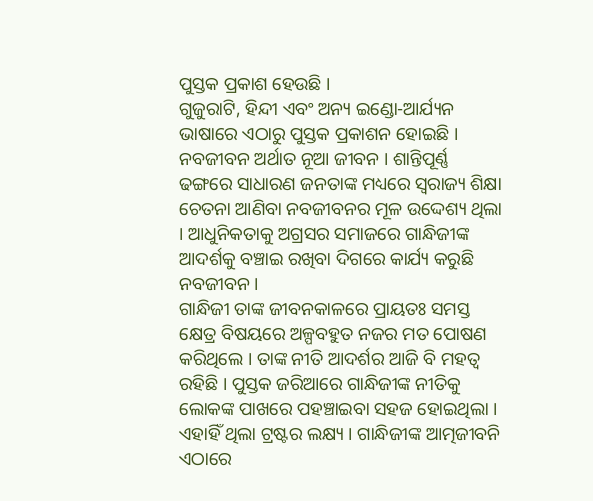ପୁସ୍ତକ ପ୍ରକାଶ ହେଉଛି ।
ଗୁଜୁରାଟି, ହିନ୍ଦୀ ଏବଂ ଅନ୍ୟ ଇଣ୍ଡୋ-ଆର୍ଯ୍ୟନ ଭାଷାରେ ଏଠାରୁ ପୁସ୍ତକ ପ୍ରକାଶନ ହୋଇଛି । ନବଜୀବନ ଅର୍ଥାତ ନୂଆ ଜୀବନ । ଶାନ୍ତିପୂର୍ଣ୍ଣ ଢଙ୍ଗରେ ସାଧାରଣ ଜନତାଙ୍କ ମଧ୍ୟରେ ସ୍ବରାଜ୍ୟ ଶିକ୍ଷା ଚେତନା ଆଣିବା ନବଜୀବନର ମୂଳ ଉଦ୍ଦେଶ୍ୟ ଥିଲା । ଆଧୁନିକତାକୁ ଅଗ୍ରସର ସମାଜରେ ଗାନ୍ଧିଜୀଙ୍କ ଆଦର୍ଶକୁ ବଞ୍ଚାଇ ରଖିବା ଦିଗରେ କାର୍ଯ୍ୟ କରୁଛି ନବଜୀବନ ।
ଗାନ୍ଧିଜୀ ତାଙ୍କ ଜୀବନକାଳରେ ପ୍ରାୟତଃ ସମସ୍ତ କ୍ଷେତ୍ର ବିଷୟରେ ଅଳ୍ପବହୁତ ନଜର ମତ ପୋଷଣ କରିଥିଲେ । ତାଙ୍କ ନୀତି ଆଦର୍ଶର ଆଜି ବି ମହତ୍ବ ରହିଛି । ପୁସ୍ତକ ଜରିଆରେ ଗାନ୍ଧିଜୀଙ୍କ ନୀତିକୁ ଲୋକଙ୍କ ପାଖରେ ପହଞ୍ଚାଇବା ସହଜ ହୋଇଥିଲା । ଏହାହିଁ ଥିଲା ଟ୍ରଷ୍ଟର ଲକ୍ଷ୍ୟ । ଗାନ୍ଧିଜୀଙ୍କ ଆତ୍ମଜୀବନି ଏଠାରେ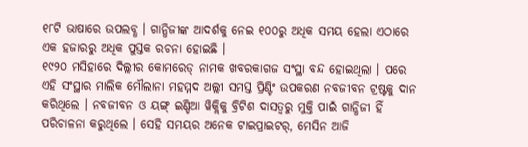୧୮ଟି ଭାଷାରେ ଉପଲବ୍ଧ । ଗାନ୍ଧିଜୀଙ୍କ ଆଦର୍ଶକୁ ନେଇ ୧୦୦ରୁ ଅଧିକ ସମୟ ହେଲା ଏଠାରେ ଏକ ହଜାରରୁ ଅଧିକ ପୁସ୍ତକ ରଚନା ହୋଇଛି ।
୧୯୨୦ ମସିହାରେ ଦିଲ୍ଲୀର କୋମରେଡ୍ ନାମକ ଖବରକାଗଜ ସଂସ୍ଥା ବନ୍ଦ ହୋଇଥିଲା । ପରେ ଏହି ସଂସ୍ଥାର ମାଲିକ ମୌଲାନା ମହମ୍ମଦ ଅଲ୍ଲୀ ସମସ୍ତ ପ୍ରିଣ୍ଟିଂ ଉପକରଣ ନବଜୀବନ ଟ୍ରଷ୍ଟକୁ ଦାନ କରିଥିଲେ । ନବଜୀବନ ଓ ୟଙ୍ଗ୍ ଇଣ୍ଡିଆ ୱିକ୍ଲିକୁ ବ୍ରିଟିଶ ଦାସତ୍ବରୁ ମୁକ୍ତି ପାଇଁ ଗାନ୍ଧିଜୀ ହିଁ ପରିଚାଳନା କରୁଥିଲେ । ସେହି ସମୟର ଅନେକ ଟାଇପ୍ରାଇଟର୍, ମେସିନ ଆଜି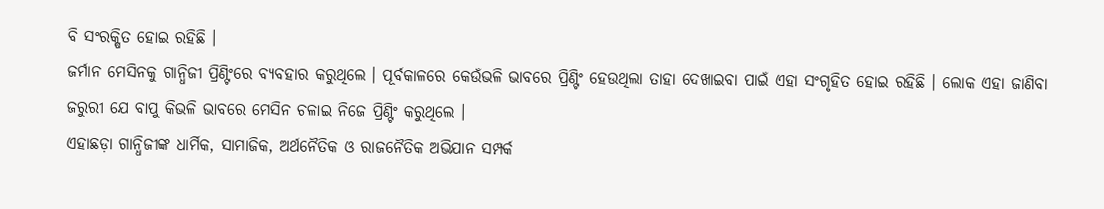ବି ସଂରକ୍ଷିତ ହୋଇ ରହିଛି ।
ଜର୍ମାନ ମେସିନକୁ ଗାନ୍ଧିଜୀ ପ୍ରିଣ୍ଟିଂରେ ବ୍ୟବହାର କରୁଥିଲେ । ପୂର୍ବକାଳରେ କେଉଁଭଳି ଭାବରେ ପ୍ରିଣ୍ଟିଂ ହେଉଥିଲା ତାହା ଦେଖାଇବା ପାଇଁ ଏହା ସଂଗୃହିତ ହୋଇ ରହିଛି । ଲୋକ ଏହା ଜାଣିବା ଜରୁରୀ ଯେ ବାପୁ କିଭଳି ଭାବରେ ମେସିନ ଚଳାଇ ନିଜେ ପ୍ରିଣ୍ଟିଂ କରୁଥିଲେ ।
ଏହାଛଡ଼ା ଗାନ୍ଧିଜୀଙ୍କ ଧାର୍ମିକ, ସାମାଜିକ, ଅର୍ଥନୈତିକ ଓ ରାଜନୈତିକ ଅଭିଯାନ ସମ୍ପର୍କ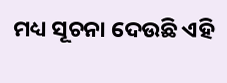ମଧ୍ୟ ସୂଚନା ଦେଉଛି ଏହି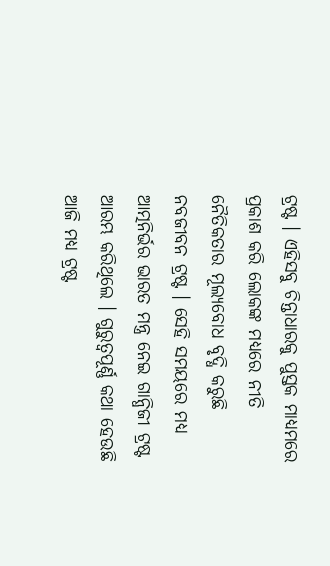ଟ୍ରଷ୍ଟ । ଏହିସବୁ ଚିନ୍ତାଧାରକୁ ପୁସ୍ତକ ମାଧ୍ୟମରେ ପ୍ରକାଶ କରି ଲୋକଙ୍କ ମଧ୍ୟରେ ନୀତି ନୈତିକତାର ମୂଲ୍ୟବୋଧ ବୃଦ୍ଧି କରୁଛି ନବଜୀବନ ଟ୍ରଷ୍ଟ । ସେହି ସମୟରେ ମଧ୍ୟ ଆତ୍ମନିର୍ଭର ଭାରତ ମନ୍ତ୍ର ନେଇ ଗାନ୍ଧିଜୀ ଟ୍ରଷ୍ଟ ଆରମ୍ଭ କରିଥିଲେ । ଗୁରୁତ୍ବପୂର୍ଣ୍ଣ କଥା ହେଉଛି ଆଜି ମଧ୍ୟ ଟ୍ରଷ୍ଟ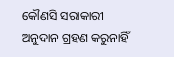କୌଣସି ସରାକାରୀ ଅନୁଦାନ ଗ୍ରହଣ କରୁନାହିଁ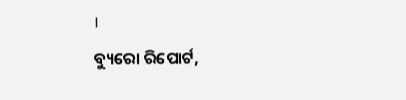।
ବ୍ୟୁରୋ ରିପୋର୍ଟ,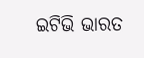ଇଟିଭି ଭାରତ